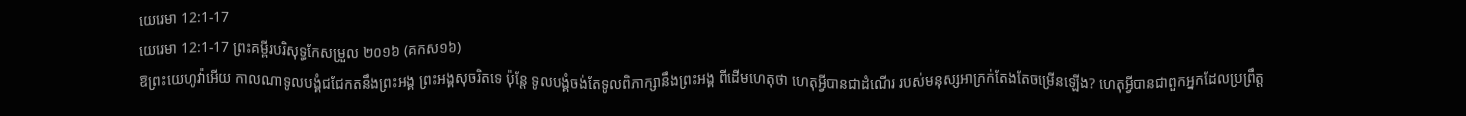យេរេមា 12:1-17
យេរេមា 12:1-17 ព្រះគម្ពីរបរិសុទ្ធកែសម្រួល ២០១៦ (គកស១៦)
ឱព្រះយេហូវ៉ាអើយ កាលណាទូលបង្គំជជែកតនឹងព្រះអង្គ ព្រះអង្គសុចរិតទេ ប៉ុន្តែ ទូលបង្គំចង់តែទូលពិភាក្សានឹងព្រះអង្គ ពីដើមហេតុថា ហេតុអ្វីបានជាដំណើរ របស់មនុស្សអាក្រក់តែងតែចម្រើនឡើង? ហេតុអ្វីបានជាពួកអ្នកដែលប្រព្រឹត្ត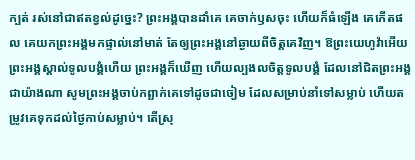ក្បត់ រស់នៅជាឥតខ្វល់ដូច្នេះ? ព្រះអង្គបានដាំគេ គេចាក់ឫសចុះ ហើយក៏ធំឡើង គេកើតផល គេយកព្រះអង្គមកផ្ទាល់នៅមាត់ តែឲ្យព្រះអង្គនៅឆ្ងាយពីចិត្តគេវិញ។ ឱព្រះយេហូវ៉ាអើយ ព្រះអង្គស្គាល់ទូលបង្គំហើយ ព្រះអង្គក៏ឃើញ ហើយល្បងលចិត្តទូលបង្គំ ដែលនៅជិតព្រះអង្គជាយ៉ាងណា សូមព្រះអង្គចាប់កព្ឆាក់គេទៅដូចជាចៀម ដែលសម្រាប់នាំទៅសម្លាប់ ហើយតម្រូវគេទុកដល់ថ្ងៃកាប់សម្លាប់។ តើស្រុ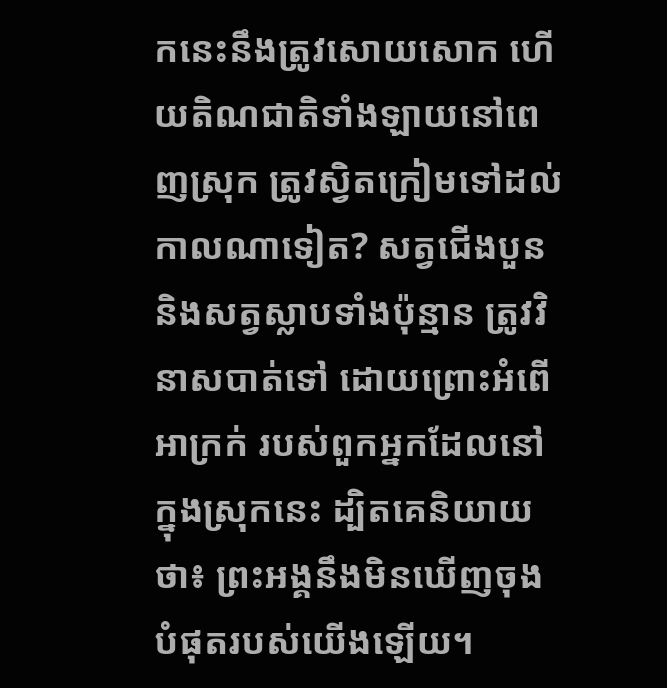កនេះនឹងត្រូវសោយសោក ហើយតិណជាតិទាំងឡាយនៅពេញស្រុក ត្រូវស្វិតក្រៀមទៅដល់កាលណាទៀត? សត្វជើងបួន និងសត្វស្លាបទាំងប៉ុន្មាន ត្រូវវិនាសបាត់ទៅ ដោយព្រោះអំពើអាក្រក់ របស់ពួកអ្នកដែលនៅក្នុងស្រុកនេះ ដ្បិតគេនិយាយថា៖ ព្រះអង្គនឹងមិនឃើញចុងបំផុតរបស់យើងឡើយ។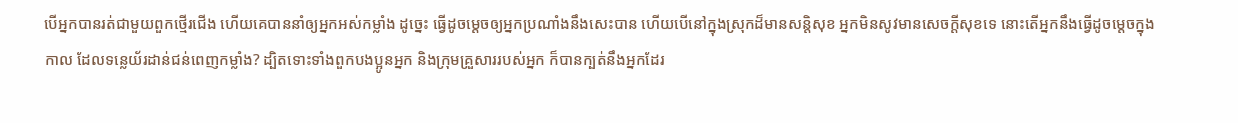បើអ្នកបានរត់ជាមួយពួកថ្មើរជើង ហើយគេបាននាំឲ្យអ្នកអស់កម្លាំង ដូច្នេះ ធ្វើដូចម្តេចឲ្យអ្នកប្រណាំងនឹងសេះបាន ហើយបើនៅក្នុងស្រុកដ៏មានសន្តិសុខ អ្នកមិនសូវមានសេចក្ដីសុខទេ នោះតើអ្នកនឹងធ្វើដូចម្តេចក្នុងកាល ដែលទន្លេយ័រដាន់ជន់ពេញកម្លាំង? ដ្បិតទោះទាំងពួកបងប្អូនអ្នក និងក្រុមគ្រួសាររបស់អ្នក ក៏បានក្បត់នឹងអ្នកដែរ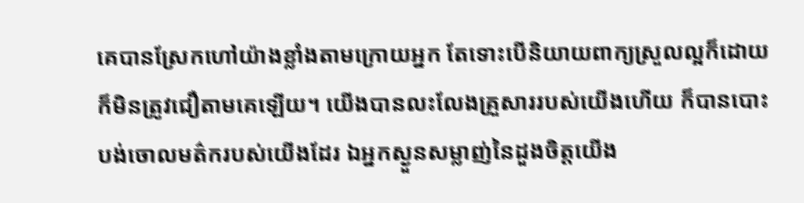គេបានស្រែកហៅយ៉ាងខ្លាំងតាមក្រោយអ្នក តែទោះបើនិយាយពាក្យស្រួលល្អក៏ដោយ ក៏មិនត្រូវជឿតាមគេឡើយ។ យើងបានលះលែងគ្រួសាររបស់យើងហើយ ក៏បានបោះបង់ចោលមត៌ករបស់យើងដែរ ឯអ្នកស្ងួនសម្លាញ់នៃដួងចិត្តយើង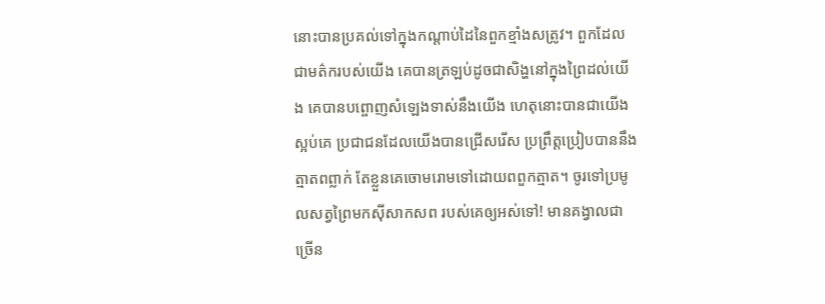នោះបានប្រគល់ទៅក្នុងកណ្ដាប់ដៃនៃពួកខ្មាំងសត្រូវ។ ពួកដែលជាមត៌ករបស់យើង គេបានត្រឡប់ដូចជាសិង្ហនៅក្នុងព្រៃដល់យើង គេបានបព្ចោញសំឡេងទាស់នឹងយើង ហេតុនោះបានជាយើងស្អប់គេ ប្រជាជនដែលយើងបានជ្រើសរើស ប្រព្រឹត្តប្រៀបបាននឹងត្មាតពព្លាក់ តែខ្លួនគេចោមរោមទៅដោយពពួកត្មាត។ ចូរទៅប្រមូលសត្វព្រៃមកស៊ីសាកសព របស់គេឲ្យអស់ទៅ! មានគង្វាលជាច្រើន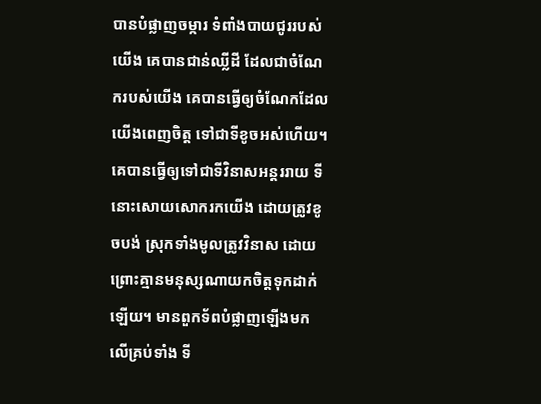បានបំផ្លាញចម្ការ ទំពាំងបាយជូររបស់យើង គេបានជាន់ឈ្លីដី ដែលជាចំណែករបស់យើង គេបានធ្វើឲ្យចំណែកដែលយើងពេញចិត្ត ទៅជាទីខូចអស់ហើយ។ គេបានធ្វើឲ្យទៅជាទីវិនាសអន្តររាយ ទីនោះសោយសោករកយើង ដោយត្រូវខូចបង់ ស្រុកទាំងមូលត្រូវវិនាស ដោយព្រោះគ្មានមនុស្សណាយកចិត្តទុកដាក់ឡើយ។ មានពួកទ័ពបំផ្លាញឡើងមកលើគ្រប់ទាំង ទី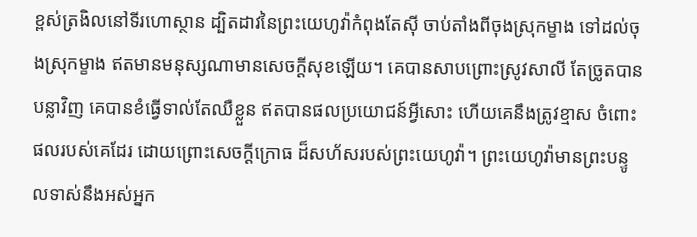ខ្ពស់ត្រងិលនៅទីរហោស្ថាន ដ្បិតដាវនៃព្រះយេហូវ៉ាកំពុងតែស៊ី ចាប់តាំងពីចុងស្រុកម្ខាង ទៅដល់ចុងស្រុកម្ខាង ឥតមានមនុស្សណាមានសេចក្ដីសុខឡើយ។ គេបានសាបព្រោះស្រូវសាលី តែច្រូតបានបន្លាវិញ គេបានខំធ្វើទាល់តែឈឺខ្លួន ឥតបានផលប្រយោជន៍អ្វីសោះ ហើយគេនឹងត្រូវខ្មាស ចំពោះផលរបស់គេដែរ ដោយព្រោះសេចក្ដីក្រោធ ដ៏សហ័សរបស់ព្រះយេហូវ៉ា។ ព្រះយេហូវ៉ាមានព្រះបន្ទូលទាស់នឹងអស់អ្នក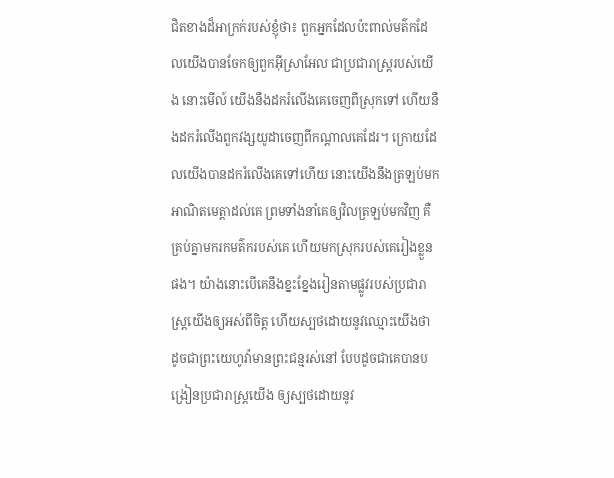ជិតខាងដ៏អាក្រក់របស់ខ្ញុំថា៖ ពួកអ្នកដែលប៉ះពាល់មត៌កដែលយើងបានចែកឲ្យពួកអ៊ីស្រាអែល ជាប្រជារាស្ត្ររបស់យើង នោះមើល៍ យើងនឹងដករំលើងគេចេញពីស្រុកទៅ ហើយនឹងដករំលើងពួកវង្សយូដាចេញពីកណ្ដាលគេដែរ។ ក្រោយដែលយើងបានដករំលើងគេទៅហើយ នោះយើងនឹងត្រឡប់មកអាណិតមេត្តាដល់គេ ព្រមទាំងនាំគេឲ្យវិលត្រឡប់មកវិញ គឺគ្រប់គ្នាមករកមត៌ករបស់គេ ហើយមកស្រុករបស់គេរៀងខ្លួនផង។ យ៉ាងនោះបើគេនឹងខ្នះខ្នែងរៀនតាមផ្លូវរបស់ប្រជារាស្ត្រយើងឲ្យអស់ពីចិត្ត ហើយស្បថដោយនូវឈ្មោះយើងថា ដូចជាព្រះយេហូវ៉ាមានព្រះជន្មរស់នៅ បែបដូចជាគេបានបង្រៀនប្រជារាស្ត្រយើង ឲ្យស្បថដោយនូវ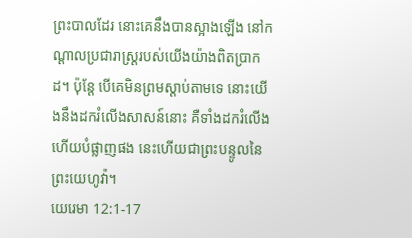ព្រះបាលដែរ នោះគេនឹងបានស្អាងឡើង នៅកណ្ដាលប្រជារាស្ត្ររបស់យើងយ៉ាងពិតប្រាកដ។ ប៉ុន្តែ បើគេមិនព្រមស្តាប់តាមទេ នោះយើងនឹងដករំលើងសាសន៍នោះ គឺទាំងដករំលើង ហើយបំផ្លាញផង នេះហើយជាព្រះបន្ទូលនៃព្រះយេហូវ៉ា។
យេរេមា 12:1-17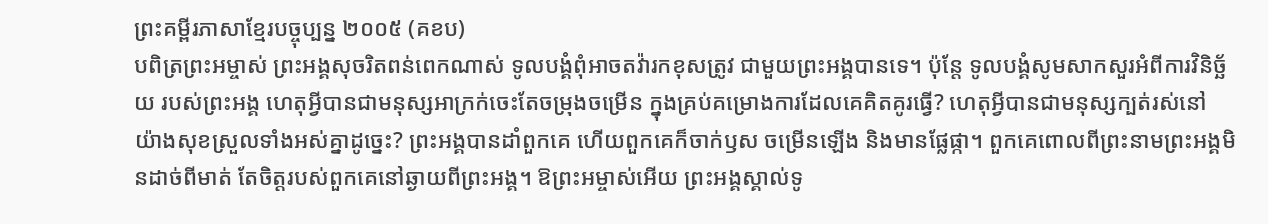ព្រះគម្ពីរភាសាខ្មែរបច្ចុប្បន្ន ២០០៥ (គខប)
បពិត្រព្រះអម្ចាស់ ព្រះអង្គសុចរិតពន់ពេកណាស់ ទូលបង្គំពុំអាចតវ៉ារកខុសត្រូវ ជាមួយព្រះអង្គបានទេ។ ប៉ុន្តែ ទូលបង្គំសូមសាកសួរអំពីការវិនិច្ឆ័យ របស់ព្រះអង្គ ហេតុអ្វីបានជាមនុស្សអាក្រក់ចេះតែចម្រុងចម្រើន ក្នុងគ្រប់គម្រោងការដែលគេគិតគូរធ្វើ? ហេតុអ្វីបានជាមនុស្សក្បត់រស់នៅ យ៉ាងសុខស្រួលទាំងអស់គ្នាដូច្នេះ? ព្រះអង្គបានដាំពួកគេ ហើយពួកគេក៏ចាក់ឫស ចម្រើនឡើង និងមានផ្លែផ្កា។ ពួកគេពោលពីព្រះនាមព្រះអង្គមិនដាច់ពីមាត់ តែចិត្តរបស់ពួកគេនៅឆ្ងាយពីព្រះអង្គ។ ឱព្រះអម្ចាស់អើយ ព្រះអង្គស្គាល់ទូ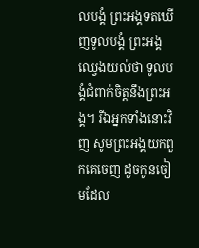លបង្គំ ព្រះអង្គទតឃើញទូលបង្គំ ព្រះអង្គឈ្វេងយល់ថា ទូលបង្គំជំពាក់ចិត្តនឹងព្រះអង្គ។ រីឯអ្នកទាំងនោះវិញ សូមព្រះអង្គយកពួកគេចេញ ដូចកូនចៀមដែល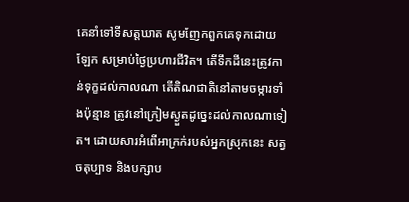គេនាំទៅទីសត្តឃាត សូមញែកពួកគេទុកដោយឡែក សម្រាប់ថ្ងៃប្រហារជីវិត។ តើទឹកដីនេះត្រូវកាន់ទុក្ខដល់កាលណា តើតិណជាតិនៅតាមចម្ការទាំងប៉ុន្មាន ត្រូវនៅក្រៀមស្ងួតដូច្នេះដល់កាលណាទៀត។ ដោយសារអំពើអាក្រក់របស់អ្នកស្រុកនេះ សត្វចតុប្បាទ និងបក្សាប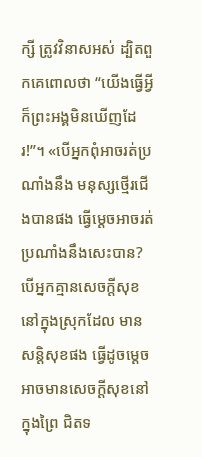ក្សី ត្រូវវិនាសអស់ ដ្បិតពួកគេពោលថា “យើងធ្វើអ្វីក៏ព្រះអង្គមិនឃើញដែរ!”។ «បើអ្នកពុំអាចរត់ប្រណាំងនឹង មនុស្សថ្មើរជើងបានផង ធ្វើម្ដេចអាចរត់ប្រណាំងនឹងសេះបាន? បើអ្នកគ្មានសេចក្ដីសុខនៅក្នុងស្រុកដែល មានសន្តិសុខផង ធ្វើដូចម្ដេចអាចមានសេចក្ដីសុខនៅក្នុងព្រៃ ជិតទ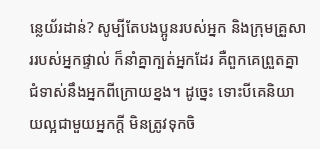ន្លេយ័រដាន់? សូម្បីតែបងប្អូនរបស់អ្នក និងក្រុមគ្រួសាររបស់អ្នកផ្ទាល់ ក៏នាំគ្នាក្បត់អ្នកដែរ គឺពួកគេព្រួតគ្នាជំទាស់នឹងអ្នកពីក្រោយខ្នង។ ដូច្នេះ ទោះបីគេនិយាយល្អជាមួយអ្នកក្ដី មិនត្រូវទុកចិ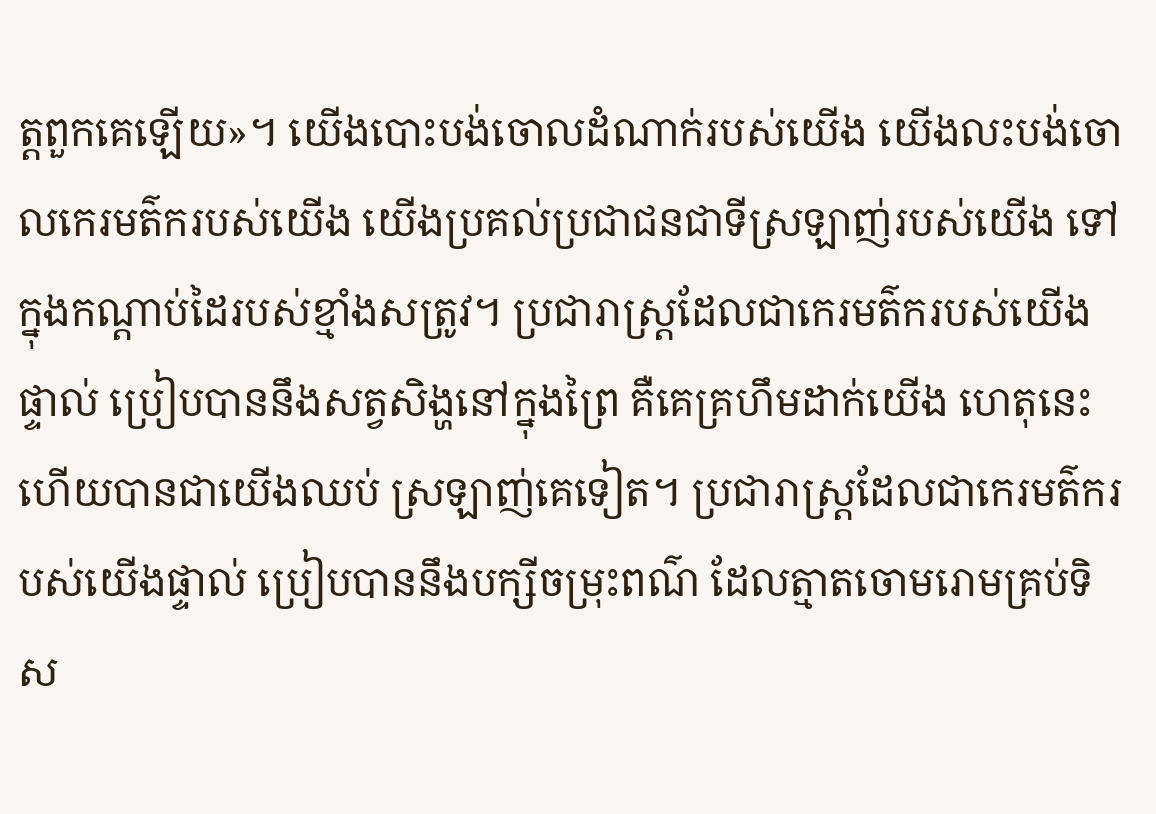ត្តពួកគេឡើយ»។ យើងបោះបង់ចោលដំណាក់របស់យើង យើងលះបង់ចោលកេរមត៌ករបស់យើង យើងប្រគល់ប្រជាជនជាទីស្រឡាញ់របស់យើង ទៅក្នុងកណ្ដាប់ដៃរបស់ខ្មាំងសត្រូវ។ ប្រជារាស្ត្រដែលជាកេរមត៌ករបស់យើងផ្ទាល់ ប្រៀបបាននឹងសត្វសិង្ហនៅក្នុងព្រៃ គឺគេគ្រហឹមដាក់យើង ហេតុនេះហើយបានជាយើងឈប់ ស្រឡាញ់គេទៀត។ ប្រជារាស្ត្រដែលជាកេរមត៌ករបស់យើងផ្ទាល់ ប្រៀបបាននឹងបក្សីចម្រុះពណ៌ ដែលត្មាតចោមរោមគ្រប់ទិស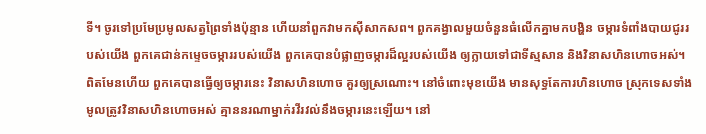ទី។ ចូរទៅប្រមែប្រមូលសត្វព្រៃទាំងប៉ុន្មាន ហើយនាំពួកវាមកស៊ីសាកសព។ ពួកគង្វាលមួយចំនួនធំលើកគ្នាមកបង្ហិន ចម្ការទំពាំងបាយជូររបស់យើង ពួកគេជាន់កម្ទេចចម្ការរបស់យើង ពួកគេបានបំផ្លាញចម្ការដ៏ល្អរបស់យើង ឲ្យក្លាយទៅជាទីស្មសាន និងវិនាសហិនហោចអស់។ ពិតមែនហើយ ពួកគេបានធ្វើឲ្យចម្ការនេះ វិនាសហិនហោច គួរឲ្យស្រណោះ។ នៅចំពោះមុខយើង មានសុទ្ធតែការហិនហោច ស្រុកទេសទាំងមូលត្រូវវិនាសហិនហោចអស់ គ្មាននរណាម្នាក់រវីរវល់នឹងចម្ការនេះឡើយ។ នៅ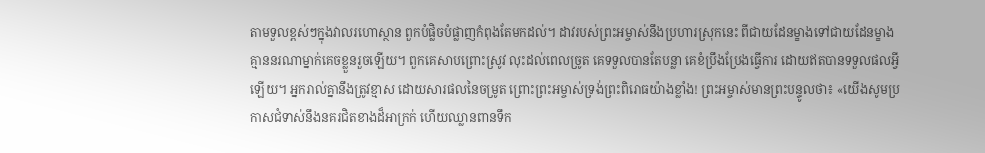តាមទួលខ្ពស់ៗក្នុងវាលរហោស្ថាន ពួកបំផ្លិចបំផ្លាញកំពុងតែមកដល់។ ដាវរបស់ព្រះអម្ចាស់នឹងប្រហារស្រុកនេះ ពីជាយដែនម្ខាងទៅជាយដែនម្ខាង គ្មាននរណាម្នាក់គេចខ្លួនរួចឡើយ។ ពួកគេសាបព្រោះស្រូវ លុះដល់ពេលច្រូត គេទទួលបានតែបន្លា គេខំប្រឹងប្រែងធ្វើការ ដោយឥតបានទទួលផលអ្វីឡើយ។ អ្នករាល់គ្នានឹងត្រូវខ្មាស ដោយសារផលនៃចម្រូត ព្រោះព្រះអម្ចាស់ទ្រង់ព្រះពិរោធយ៉ាងខ្លាំង! ព្រះអម្ចាស់មានព្រះបន្ទូលថា៖ «យើងសូមប្រកាសជំទាស់នឹងនគរជិតខាងដ៏អាក្រក់ ហើយឈ្លានពានទឹក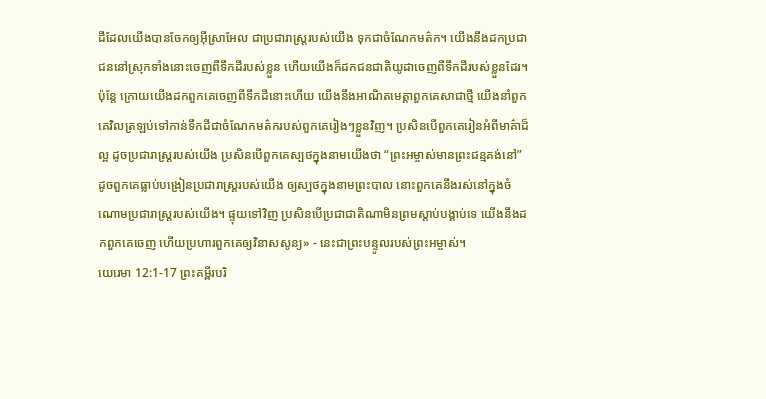ដីដែលយើងបានចែកឲ្យអ៊ីស្រាអែល ជាប្រជារាស្ត្ររបស់យើង ទុកជាចំណែកមត៌ក។ យើងនឹងដកប្រជាជននៅស្រុកទាំងនោះចេញពីទឹកដីរបស់ខ្លួន ហើយយើងក៏ដកជនជាតិយូដាចេញពីទឹកដីរបស់ខ្លួនដែរ។ ប៉ុន្តែ ក្រោយយើងដកពួកគេចេញពីទឹកដីនោះហើយ យើងនឹងអាណិតមេត្តាពួកគេសាជាថ្មី យើងនាំពួកគេវិលត្រឡប់ទៅកាន់ទឹកដីជាចំណែកមត៌ករបស់ពួកគេរៀងៗខ្លួនវិញ។ ប្រសិនបើពួកគេរៀនអំពីមាគ៌ាដ៏ល្អ ដូចប្រជារាស្ត្ររបស់យើង ប្រសិនបើពួកគេស្បថក្នុងនាមយើងថា “ព្រះអម្ចាស់មានព្រះជន្មគង់នៅ” ដូចពួកគេធ្លាប់បង្រៀនប្រជារាស្ត្ររបស់យើង ឲ្យស្បថក្នុងនាមព្រះបាល នោះពួកគេនឹងរស់នៅក្នុងចំណោមប្រជារាស្ត្ររបស់យើង។ ផ្ទុយទៅវិញ ប្រសិនបើប្រជាជាតិណាមិនព្រមស្ដាប់បង្គាប់ទេ យើងនឹងដកពួកគេចេញ ហើយប្រហារពួកគេឲ្យវិនាសសូន្យ» - នេះជាព្រះបន្ទូលរបស់ព្រះអម្ចាស់។
យេរេមា 12:1-17 ព្រះគម្ពីរបរិ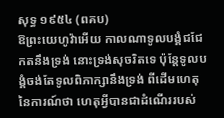សុទ្ធ ១៩៥៤ (ពគប)
ឱព្រះយេហូវ៉ាអើយ កាលណាទូលបង្គំជជែកតនឹងទ្រង់ នោះទ្រង់សុចរិតទេ ប៉ុន្តែទូលបង្គំចង់តែទូលពិភាក្សានឹងទ្រង់ ពីដើមហេតុនៃការណ៍ថា ហេតុអ្វីបានជាដំណើររបស់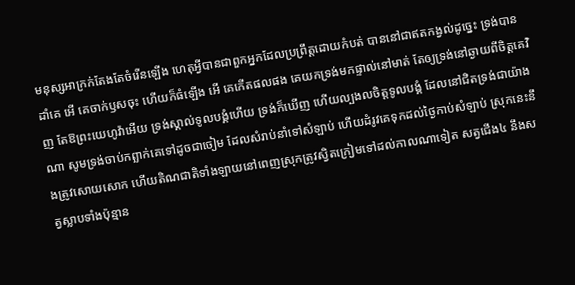មនុស្សអាក្រក់តែងតែចំរើនឡើង ហេតុអ្វីបានជាពួកអ្នកដែលប្រព្រឹត្តដោយកំបត់ បាននៅជាឥតកង្វល់ដូច្នេះ ទ្រង់បានដាំគេ អើ គេចាក់ឫសចុះ ហើយក៏ធំឡើង អើ គេកើតផលផង គេយកទ្រង់មកផ្ទាល់នៅមាត់ តែឲ្យទ្រង់នៅឆ្ងាយពីចិត្តគេវិញ តែឱព្រះយេហូវ៉ាអើយ ទ្រង់ស្គាល់ទូលបង្គំហើយ ទ្រង់ក៏ឃើញ ហើយល្បងលចិត្តទូលបង្គំ ដែលនៅជិតទ្រង់ជាយ៉ាងណា សូមទ្រង់ចាប់កព្ឆាក់គេទៅដូចជាចៀម ដែលសំរាប់នាំទៅសំឡាប់ ហើយដំរូវគេទុកដល់ថ្ងៃកាប់សំឡាប់ ស្រុកនេះនឹងត្រូវសោយសោក ហើយតិណជាតិទាំងឡាយនៅពេញស្រុកត្រូវស្វិតក្រៀមទៅដល់កាលណាទៀត សត្វជើង៤ នឹងសត្វស្លាបទាំងប៉ុន្មាន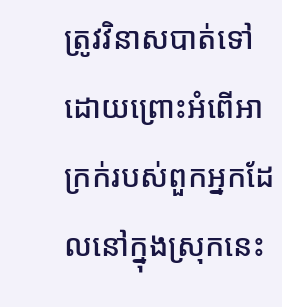ត្រូវវិនាសបាត់ទៅ ដោយព្រោះអំពើអាក្រក់របស់ពួកអ្នកដែលនៅក្នុងស្រុកនេះ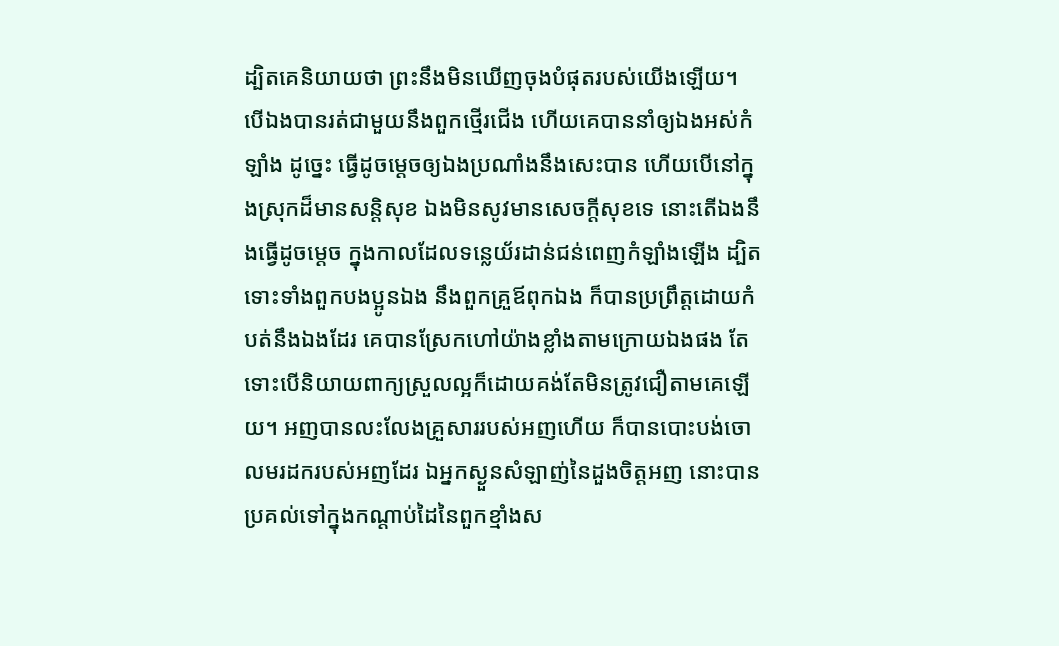ដ្បិតគេនិយាយថា ព្រះនឹងមិនឃើញចុងបំផុតរបស់យើងឡើយ។ បើឯងបានរត់ជាមួយនឹងពួកថ្មើរជើង ហើយគេបាននាំឲ្យឯងអស់កំឡាំង ដូច្នេះ ធ្វើដូចម្តេចឲ្យឯងប្រណាំងនឹងសេះបាន ហើយបើនៅក្នុងស្រុកដ៏មានសន្តិសុខ ឯងមិនសូវមានសេចក្ដីសុខទេ នោះតើឯងនឹងធ្វើដូចម្តេច ក្នុងកាលដែលទន្លេយ័រដាន់ជន់ពេញកំឡាំងឡើង ដ្បិតទោះទាំងពួកបងប្អូនឯង នឹងពួកគ្រួឪពុកឯង ក៏បានប្រព្រឹត្តដោយកំបត់នឹងឯងដែរ គេបានស្រែកហៅយ៉ាងខ្លាំងតាមក្រោយឯងផង តែទោះបើនិយាយពាក្យស្រួលល្អក៏ដោយគង់តែមិនត្រូវជឿតាមគេឡើយ។ អញបានលះលែងគ្រួសាររបស់អញហើយ ក៏បានបោះបង់ចោលមរដករបស់អញដែរ ឯអ្នកស្ងួនសំឡាញ់នៃដួងចិត្តអញ នោះបានប្រគល់ទៅក្នុងកណ្តាប់ដៃនៃពួកខ្មាំងស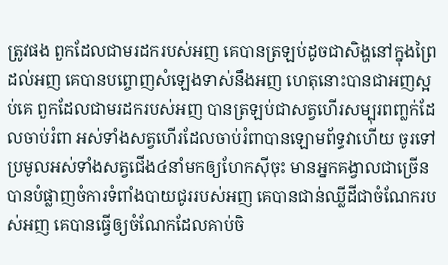ត្រូវផង ពួកដែលជាមរដករបស់អញ គេបានត្រឡប់ដូចជាសិង្ហនៅក្នុងព្រៃដល់អញ គេបានបព្ចោញសំឡេងទាស់នឹងអញ ហេតុនោះបានជាអញស្អប់គេ ពួកដែលជាមរដករបស់អញ បានត្រឡប់ជាសត្វហើរសម្បុរពញ្លក់ដែលចាប់រំពា អស់ទាំងសត្វហើរដែលចាប់រំពាបានឡោមព័ទ្ធវាហើយ ចូរទៅប្រមូលអស់ទាំងសត្វជើង៤នាំមកឲ្យហែកស៊ីចុះ មានអ្នកគង្វាលជាច្រើនបានបំផ្លាញចំការទំពាំងបាយជូររបស់អញ គេបានជាន់ឈ្លីដីជាចំណែករបស់អញ គេបានធ្វើឲ្យចំណែកដែលគាប់ចិ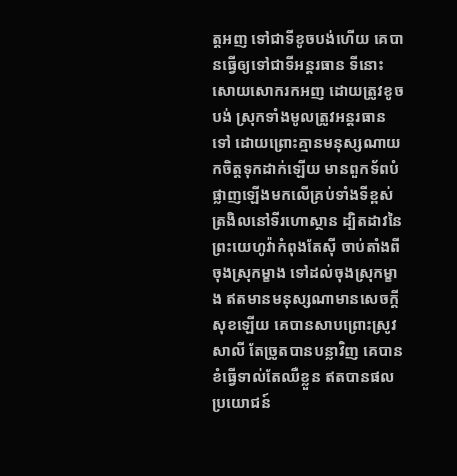ត្តអញ ទៅជាទីខូចបង់ហើយ គេបានធ្វើឲ្យទៅជាទីអន្តរធាន ទីនោះសោយសោករកអញ ដោយត្រូវខូចបង់ ស្រុកទាំងមូលត្រូវអន្តរធានទៅ ដោយព្រោះគ្មានមនុស្សណាយកចិត្តទុកដាក់ឡើយ មានពួកទ័ពបំផ្លាញឡើងមកលើគ្រប់ទាំងទីខ្ពស់ត្រងិលនៅទីរហោស្ថាន ដ្បិតដាវនៃព្រះយេហូវ៉ាកំពុងតែស៊ី ចាប់តាំងពីចុងស្រុកម្ខាង ទៅដល់ចុងស្រុកម្ខាង ឥតមានមនុស្សណាមានសេចក្ដីសុខឡើយ គេបានសាបព្រោះស្រូវសាលី តែច្រូតបានបន្លាវិញ គេបានខំធ្វើទាល់តែឈឺខ្លួន ឥតបានផលប្រយោជន៍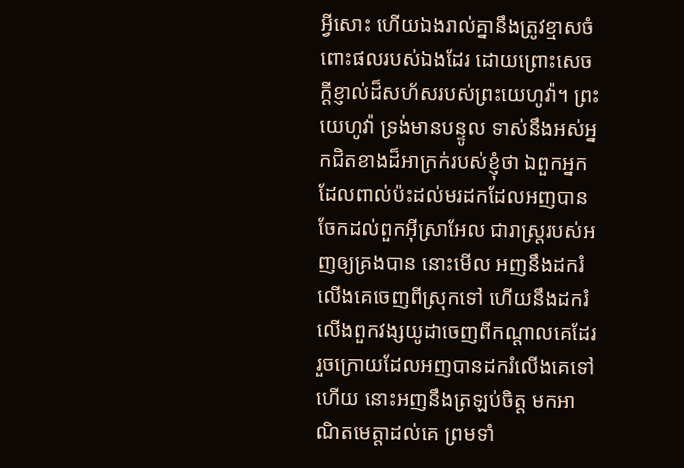អ្វីសោះ ហើយឯងរាល់គ្នានឹងត្រូវខ្មាសចំពោះផលរបស់ឯងដែរ ដោយព្រោះសេចក្ដីខ្ញាល់ដ៏សហ័សរបស់ព្រះយេហូវ៉ា។ ព្រះយេហូវ៉ា ទ្រង់មានបន្ទូល ទាស់នឹងអស់អ្នកជិតខាងដ៏អាក្រក់របស់ខ្ញុំថា ឯពួកអ្នកដែលពាល់ប៉ះដល់មរដកដែលអញបានចែកដល់ពួកអ៊ីស្រាអែល ជារាស្ត្ររបស់អញឲ្យគ្រងបាន នោះមើល អញនឹងដករំលើងគេចេញពីស្រុកទៅ ហើយនឹងដករំលើងពួកវង្សយូដាចេញពីកណ្តាលគេដែរ រួចក្រោយដែលអញបានដករំលើងគេទៅហើយ នោះអញនឹងត្រឡប់ចិត្ត មកអាណិតមេត្តាដល់គេ ព្រមទាំ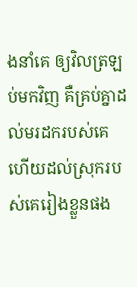ងនាំគេ ឲ្យវិលត្រឡប់មកវិញ គឺគ្រប់គ្នាដល់មរដករបស់គេ ហើយដល់ស្រុករបស់គេរៀងខ្លួនផង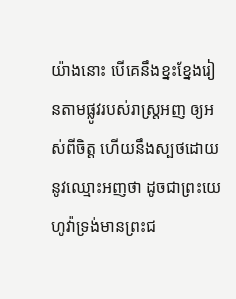យ៉ាងនោះ បើគេនឹងខ្នះខ្នែងរៀនតាមផ្លូវរបស់រាស្ត្រអញ ឲ្យអស់ពីចិត្ត ហើយនឹងស្បថដោយនូវឈ្មោះអញថា ដូចជាព្រះយេហូវ៉ាទ្រង់មានព្រះជ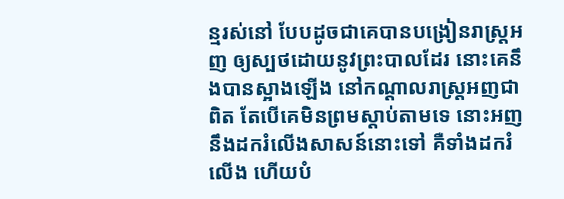ន្មរស់នៅ បែបដូចជាគេបានបង្រៀនរាស្ត្រអញ ឲ្យស្បថដោយនូវព្រះបាលដែរ នោះគេនឹងបានស្អាងឡើង នៅកណ្តាលរាស្ត្រអញជាពិត តែបើគេមិនព្រមស្តាប់តាមទេ នោះអញនឹងដករំលើងសាសន៍នោះទៅ គឺទាំងដករំលើង ហើយបំ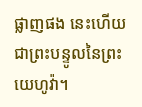ផ្លាញផង នេះហើយជាព្រះបន្ទូលនៃព្រះយេហូវ៉ា។